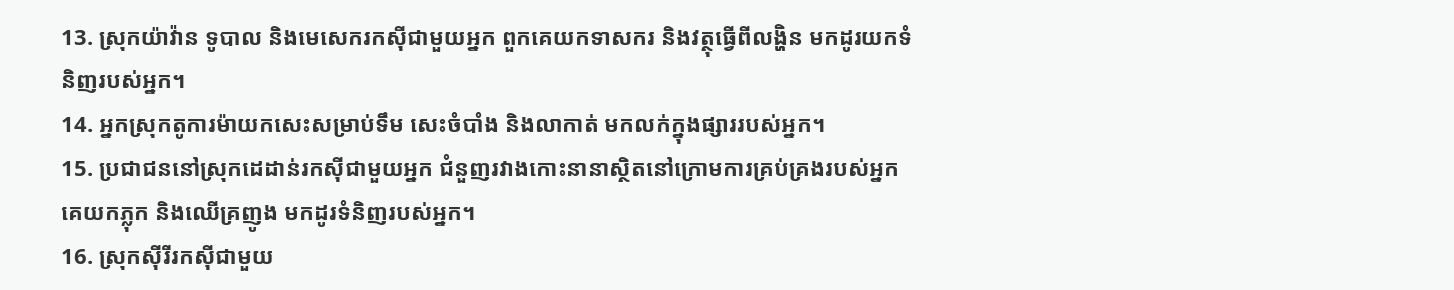13. ស្រុកយ៉ាវ៉ាន ទូបាល និងមេសេករកស៊ីជាមួយអ្នក ពួកគេយកទាសករ និងវត្ថុធ្វើពីលង្ហិន មកដូរយកទំនិញរបស់អ្នក។
14. អ្នកស្រុកតូការម៉ាយកសេះសម្រាប់ទឹម សេះចំបាំង និងលាកាត់ មកលក់ក្នុងផ្សាររបស់អ្នក។
15. ប្រជាជននៅស្រុកដេដាន់រកស៊ីជាមួយអ្នក ជំនួញរវាងកោះនានាស្ថិតនៅក្រោមការគ្រប់គ្រងរបស់អ្នក គេយកភ្លុក និងឈើគ្រញូង មកដូរទំនិញរបស់អ្នក។
16. ស្រុកស៊ីរីរកស៊ីជាមួយ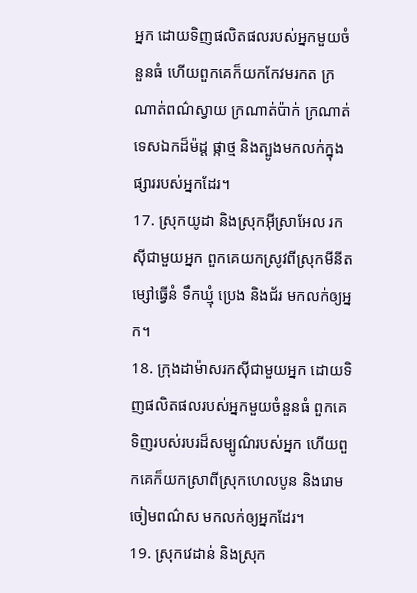អ្នក ដោយទិញផលិតផលរបស់អ្នកមួយចំនួនធំ ហើយពួកគេក៏យកកែវមរកត ក្រណាត់ពណ៌ស្វាយ ក្រណាត់ប៉ាក់ ក្រណាត់ទេសឯកដ៏ម៉ដ្ដ ផ្កាថ្ម និងត្បូងមកលក់ក្នុងផ្សាររបស់អ្នកដែរ។
17. ស្រុកយូដា និងស្រុកអ៊ីស្រាអែល រកស៊ីជាមួយអ្នក ពួកគេយកស្រូវពីស្រុកមីនីត ម្សៅធ្វើនំ ទឹកឃ្មុំ ប្រេង និងជ័រ មកលក់ឲ្យអ្នក។
18. ក្រុងដាម៉ាសរកស៊ីជាមួយអ្នក ដោយទិញផលិតផលរបស់អ្នកមួយចំនួនធំ ពួកគេទិញរបស់របរដ៏សម្បូណ៌របស់អ្នក ហើយពួកគេក៏យកស្រាពីស្រុកហេលបូន និងរោមចៀមពណ៌ស មកលក់ឲ្យអ្នកដែរ។
19. ស្រុកវេដាន់ និងស្រុក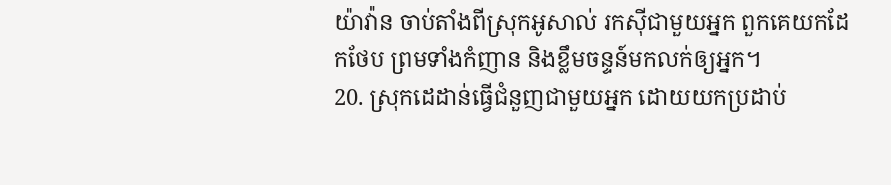យ៉ាវ៉ាន ចាប់តាំងពីស្រុកអូសាល់ រកស៊ីជាមួយអ្នក ពួកគេយកដែកថែប ព្រមទាំងកំញាន និងខ្លឹមចន្ទន៍មកលក់ឲ្យអ្នក។
20. ស្រុកដេដាន់ធ្វើជំនួញជាមួយអ្នក ដោយយកប្រដាប់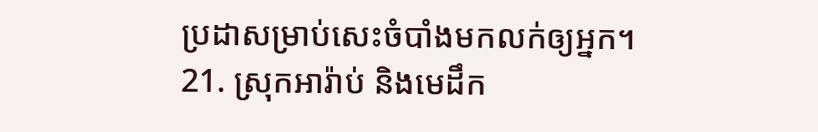ប្រដាសម្រាប់សេះចំបាំងមកលក់ឲ្យអ្នក។
21. ស្រុកអារ៉ាប់ និងមេដឹក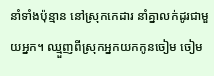នាំទាំងប៉ុន្មាន នៅស្រុកកេដារ នាំគ្នាលក់ដូរជាមួយអ្នក។ ឈ្មួញពីស្រុកអ្នកយកកូនចៀម ចៀម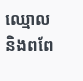ឈ្មោល និងពពែ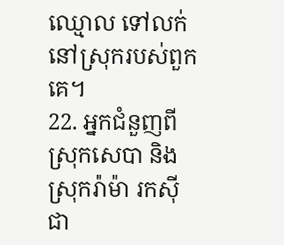ឈ្មោល ទៅលក់នៅស្រុករបស់ពួកគេ។
22. អ្នកជំនួញពីស្រុកសេបា និងស្រុករ៉ាម៉ា រកស៊ីជា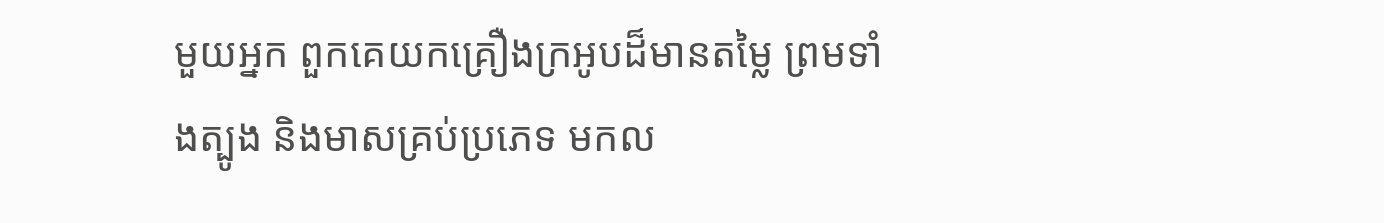មួយអ្នក ពួកគេយកគ្រឿងក្រអូបដ៏មានតម្លៃ ព្រមទាំងត្បូង និងមាសគ្រប់ប្រភេទ មកល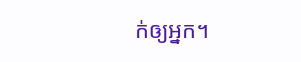ក់ឲ្យអ្នក។